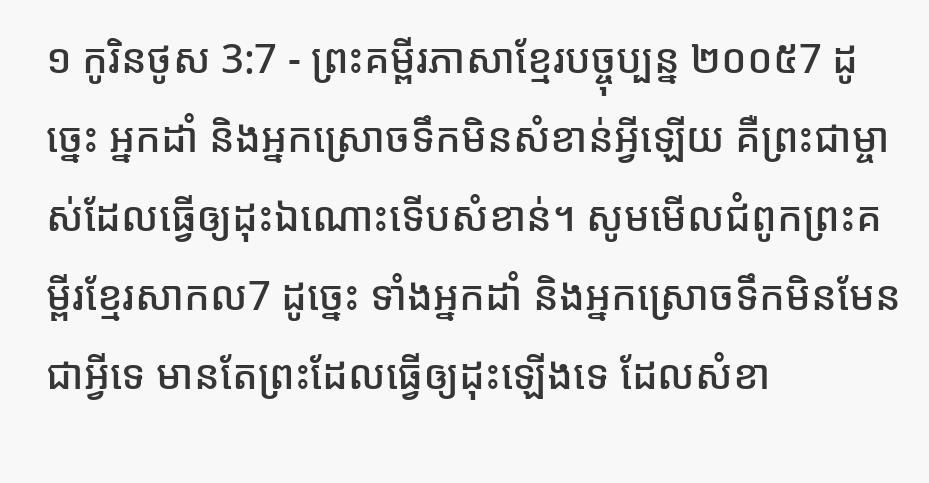១ កូរិនថូស 3:7 - ព្រះគម្ពីរភាសាខ្មែរបច្ចុប្បន្ន ២០០៥7 ដូច្នេះ អ្នកដាំ និងអ្នកស្រោចទឹកមិនសំខាន់អ្វីឡើយ គឺព្រះជាម្ចាស់ដែលធ្វើឲ្យដុះឯណោះទើបសំខាន់។ សូមមើលជំពូកព្រះគម្ពីរខ្មែរសាកល7 ដូច្នេះ ទាំងអ្នកដាំ និងអ្នកស្រោចទឹកមិនមែនជាអ្វីទេ មានតែព្រះដែលធ្វើឲ្យដុះឡើងទេ ដែលសំខា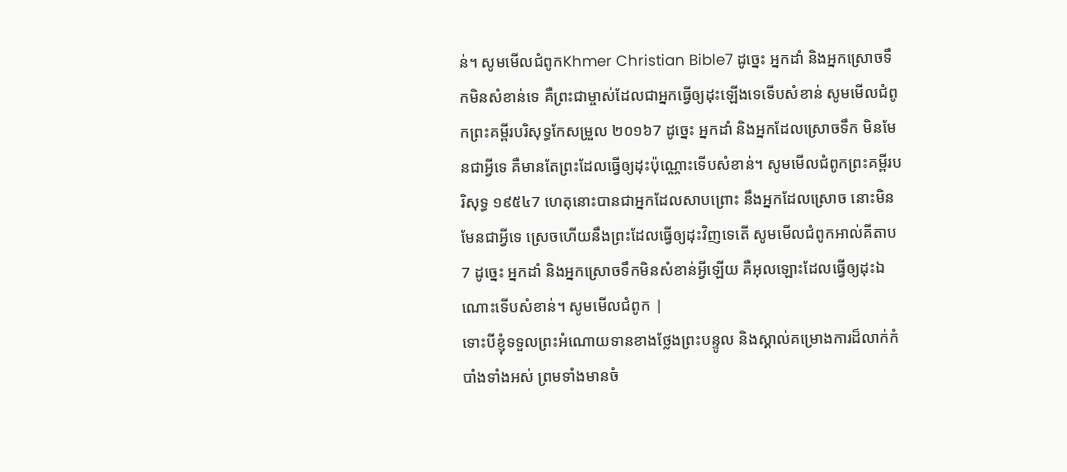ន់។ សូមមើលជំពូកKhmer Christian Bible7 ដូច្នេះ អ្នកដាំ និងអ្នកស្រោចទឹកមិនសំខាន់ទេ គឺព្រះជាម្ចាស់ដែលជាអ្នកធ្វើឲ្យដុះឡើងទេទើបសំខាន់ សូមមើលជំពូកព្រះគម្ពីរបរិសុទ្ធកែសម្រួល ២០១៦7 ដូច្នេះ អ្នកដាំ និងអ្នកដែលស្រោចទឹក មិនមែនជាអ្វីទេ គឺមានតែព្រះដែលធ្វើឲ្យដុះប៉ុណ្ណោះទើបសំខាន់។ សូមមើលជំពូកព្រះគម្ពីរបរិសុទ្ធ ១៩៥៤7 ហេតុនោះបានជាអ្នកដែលសាបព្រោះ នឹងអ្នកដែលស្រោច នោះមិនមែនជាអ្វីទេ ស្រេចហើយនឹងព្រះដែលធ្វើឲ្យដុះវិញទេតើ សូមមើលជំពូកអាល់គីតាប7 ដូច្នេះ អ្នកដាំ និងអ្នកស្រោចទឹកមិនសំខាន់អ្វីឡើយ គឺអុលឡោះដែលធ្វើឲ្យដុះឯណោះទើបសំខាន់។ សូមមើលជំពូក |
ទោះបីខ្ញុំទទួលព្រះអំណោយទានខាងថ្លែងព្រះបន្ទូល និងស្គាល់គម្រោងការដ៏លាក់កំបាំងទាំងអស់ ព្រមទាំងមានចំ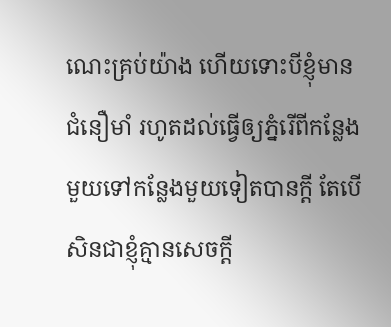ណេះគ្រប់យ៉ាង ហើយទោះបីខ្ញុំមានជំនឿមាំ រហូតដល់ធ្វើឲ្យភ្នំរើពីកន្លែងមួយទៅកន្លែងមួយទៀតបានក្ដី តែបើសិនជាខ្ញុំគ្មានសេចក្ដី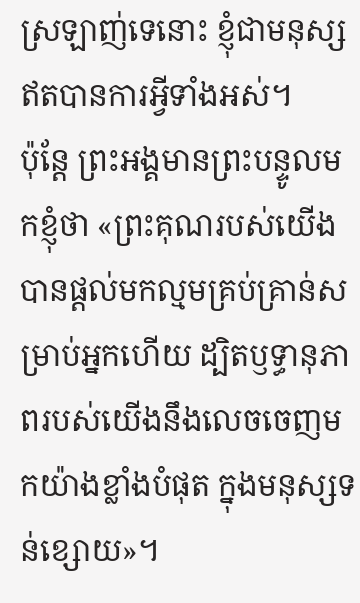ស្រឡាញ់ទេនោះ ខ្ញុំជាមនុស្សឥតបានការអ្វីទាំងអស់។
ប៉ុន្តែ ព្រះអង្គមានព្រះបន្ទូលមកខ្ញុំថា «ព្រះគុណរបស់យើងបានផ្ដល់មកល្មមគ្រប់គ្រាន់សម្រាប់អ្នកហើយ ដ្បិតឫទ្ធានុភាពរបស់យើងនឹងលេចចេញមកយ៉ាងខ្លាំងបំផុត ក្នុងមនុស្សទន់ខ្សោយ»។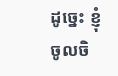ដូច្នេះ ខ្ញុំចូលចិ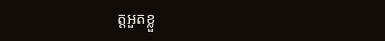ត្តអួតខ្លួ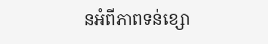នអំពីភាពទន់ខ្សោ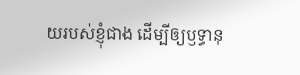យរបស់ខ្ញុំជាង ដើម្បីឲ្យឫទ្ធានុ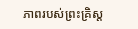ភាពរបស់ព្រះគ្រិស្ត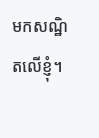មកសណ្ឋិតលើខ្ញុំ។